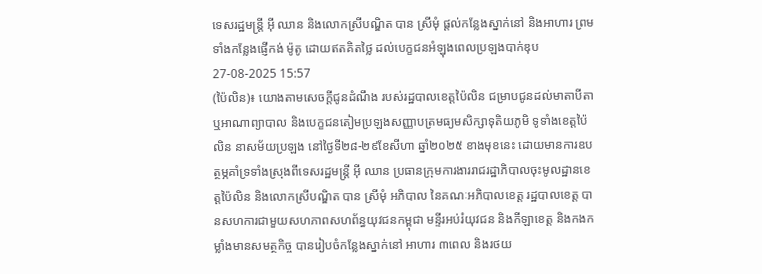ទេសរដ្ឋមន្ត្រី អ៊ី ឈាន និងលោកស្រីបណ្ឌិត បាន ស្រីមុំ ផ្តល់កន្លែងស្នាក់នៅ និងអាហារ ព្រមទាំងកន្លែងផ្ញើកង់ ម៉ូតូ ដោយឥតគិតថ្លៃ ដល់បេក្ខជនអំឡុងពេលប្រឡងបាក់ឌុប
27-08-2025 15:57
(ប៉ៃលិន)៖ យោងតាមសេចក្តីជូនដំណឹង របស់រដ្ឋបាលខេត្តប៉ៃលិន ជម្រាបជូនដល់មាតាបីតា ឬអាណាព្យាបាល និងបេក្ខជនតៀមប្រឡងសញ្ញាបត្រមធ្យមសិក្សាទុតិយភូមិ ទូទាំងខេត្តប៉ៃលិន នាសម័យប្រឡង នៅថ្ងៃទី២៨-២៩ខែសីហា ឆ្នាំ២០២៥ ខាងមុខនេះ ដោយមានការឧបត្ថម្ភគាំទ្រទាំងស្រុងពីទេសរដ្ឋមន្ត្រី អ៊ី ឈាន ប្រធានក្រុមការងាររាជរដ្ឋាភិបាលចុះមូលដ្ឋានខេត្តប៉ៃលិន និងលោកស្រីបណ្ឌិត បាន ស្រីមុំ អភិបាល នៃគណៈអភិបាលខេត្ត រដ្ឋបាលខេត្ត បានសហការជាមួយសហភាពសហព័ន្ធយុវជនកម្ពុជា មន្ទីរអប់រំយុវជន និងកីឡាខេត្ត និងកងកម្លាំងមានសមត្ថកិច្ច បានរៀបចំកន្លែងស្នាក់នៅ អាហារ ៣ពេល និងរថយ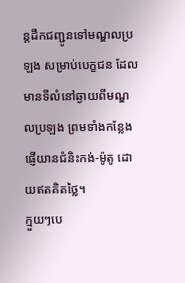ន្តដឹកជញ្ជូនទៅមណ្ឌលប្រឡង សម្រាប់បេក្ខជន ដែលមានទីលំនៅឆ្ងាយពីមណ្ឌលប្រឡង ព្រមទាំងកន្លែងផ្ញើយានជំនិះកង់-ម៉ូតូ ដោយឥតគិតថ្លៃ។
ក្មួយៗបេ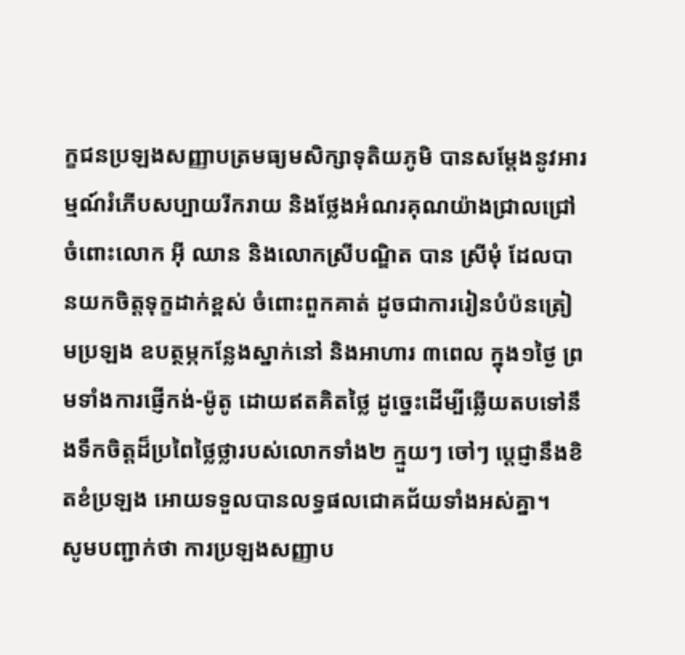ក្ខជនប្រឡងសញ្ញាបត្រមធ្យមសិក្សាទុតិយភូមិ បានសម្តែងនូវអារម្មណ៍រំភើបសប្បាយរីករាយ និងថ្លែងអំណរគុណយ៉ាងជ្រាលជ្រៅចំពោះលោក អ៊ី ឈាន និងលោកស្រីបណ្ឌិត បាន ស្រីមុំ ដែលបានយកចិត្តទុក្ខដាក់ខ្ពស់ ចំពោះពួកគាត់ ដូចជាការរៀនបំប៉នត្រៀមប្រឡង ឧបត្ថម្ភកន្លែងស្នាក់នៅ និងអាហារ ៣ពេល ក្នុង១ថ្ងៃ ព្រមទាំងការផ្ញើកង់-ម៉ូតូ ដោយឥតគិតថ្លៃ ដូច្នេះដើម្បីឆ្លើយតបទៅនឹងទឹកចិត្តដ៏ប្រពៃថ្លៃថ្លារបស់លោកទាំង២ ក្មួយៗ ចៅៗ ប្តេជ្ញានឹងខិតខំប្រឡង អោយទទួលបានលទ្ធផលជោគជ័យទាំងអស់គ្នា។
សូមបញ្ជាក់ថា ការប្រឡងសញ្ញាប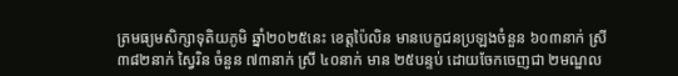ត្រមធ្យមសិក្សាទុតិយភូមិ ឆ្នាំ២០២៥នេះ ខេត្តប៉ៃលិន មានបេក្ខជនប្រឡងចំនួន ៦០៣នាក់ ស្រី ៣៨២នាក់ ស្វៃរិន ចំនួន ៧៣នាក់ ស្រី ៤០នាក់ មាន ២៥បន្ទប់ ដោយចែកចេញជា ២មណ្ឌល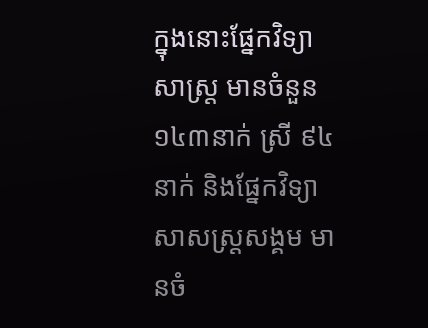ក្នុងនោះផ្នែកវិទ្យាសាស្ត្រ មានចំនួន ១៤៣នាក់ ស្រី ៩៤នាក់ និងផ្នែកវិទ្យាសាសស្ត្រសង្គម មានចំ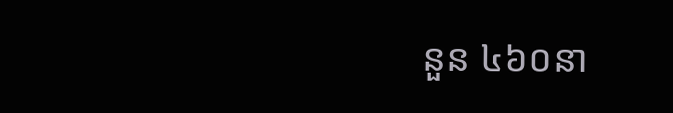នួន ៤៦០នា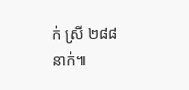ក់ ស្រី ២៨៨នាក់៕